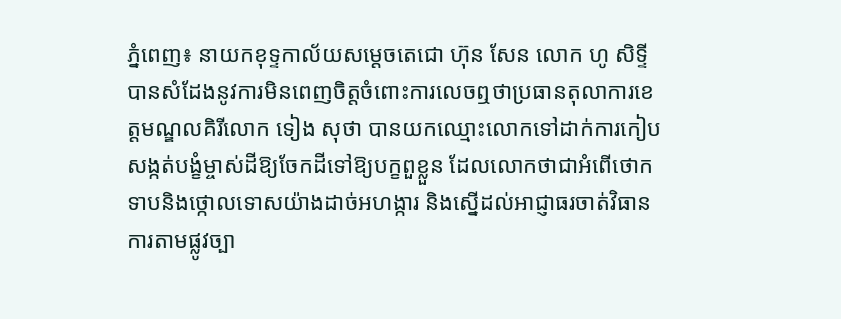ភ្នំពេញ៖ នាយកខុទ្ទកាល័យសម្ដេចតេជោ ហ៊ុន សែន លោក ហូ សិទ្ទី បានសំដែងនូវការមិនពេញចិត្តចំពោះការលេចឮថាប្រធានតុលាការខេត្តមណ្ឌលគិរីលោក ទៀង សុថា បានយកឈ្មោះលោកទៅដាក់ការកៀបសង្កត់បង្ខំម្ចាស់ដីឱ្យចែកដីទៅឱ្យបក្ខពួខ្លួន ដែលលោកថាជាអំពើថោកទាបនិងថ្កោលទោសយ៉ាងដាច់អហង្ការ និងស្នើដល់អាជ្ញាធរចាត់វិធានការតាមផ្លូវច្បា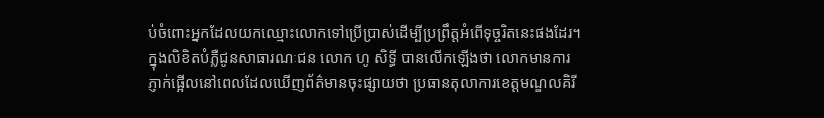ប់ចំពោះអ្នកដែលយកឈ្មោះលោកទៅប្រើប្រាស់ដើម្បីប្រព្រឹត្តអំពើទុច្ចរិតនេះផងដែរ។
ក្នុងលិខិតបំភ្លឺជូនសាធារណៈជន លោក ហូ សិទ្ធី បានលើកឡើងថា លោកមានការភ្ញាក់ផ្អើលនៅពេលដែលឃើញព័ត៌មានចុះផ្សាយថា ប្រធានតុលាការខេត្តមណ្ឌលគិរី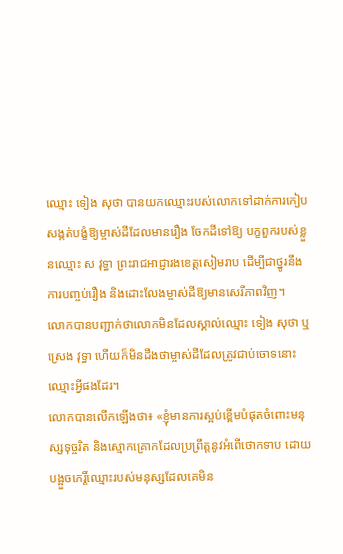ឈ្មោះ ទៀង សុថា បានយកឈ្មោះរបស់លោកទៅដាក់ការកៀបសង្កត់បង្ខំឱ្យម្ចាស់ដីដែលមានរឿង ចែកដីទៅឱ្យ បក្ខពួករបស់ខ្លួនឈ្មោះ ស វុទ្ធា ព្រះរាជអាជ្ញារងខេត្តសៀមរាប ដើម្បីជាថ្នូរនឹងការបញ្ចប់រឿង និងដោះលែងម្ចាស់ដីឱ្យមានសេរីភាពវិញ។
លោកបានបញ្ជាក់ថាលោកមិនដែលស្គាល់ឈ្មោះ ទៀង សុថា ឬ ស្រេង វុទ្ធា ហើយក៏មិនដឹងថាម្ចាស់ដីដែលត្រូវជាប់ចោទនោះឈ្មោះអ្វីផងដែរ។
លោកបានលើកឡើងថា៖ «ខ្ញុំមានការស្អប់ខ្ពើមបំផុតចំពោះមនុស្សទុច្ចរិត និងស្មោកគ្រោកដែលប្រព្រឹត្តនូវអំពើថោកទាប ដោយ បង្អួចកេរ្តិ៍ឈ្មោះរបស់មនុស្សដែលគេមិន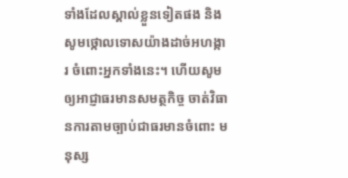ទាំងដែលស្គាល់ខ្លួនទៀតផង និងសូមថ្កោលទោសយ៉ាងដាច់អហង្ការ ចំពោះអ្នកទាំងនេះ។ ហើយសូមឲ្យអាជ្ញាធរមានសមត្ថកិច្ច ចាត់វិធានការតាមច្បាប់ជាធរមានចំពោះ មនុស្ស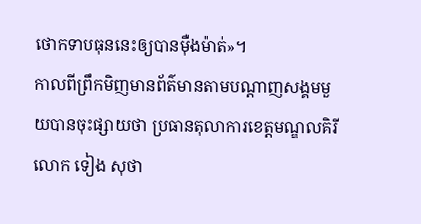ថោកទាបធុននេះឲ្យបានម៉ឺងម៉ាត់»។
កាលពីព្រឹកមិញមានព័ត៌មានតាមបណ្ដាញសង្គមមួយបានចុះផ្សាយថា ប្រធានតុលាការខេត្តមណ្ឌលគិរីលោក ទៀង សុថា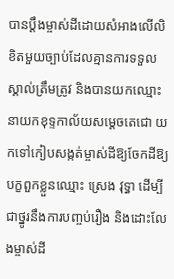បានប្ដឹងម្ចាស់ដីដោយសំអាងលើលិខិតមួយច្បាប់ដែលគ្មានការទទួលស្គាល់ត្រឹមត្រូវ និងបានយកឈ្មោះនាយកខុទ្ទកាល័យសម្ដេចតេជោ យកទៅកៀបសង្កត់ម្ចាស់ដីឱ្យចែកដីឱ្យបក្ខពួកខ្លួនឈ្មោះ ស្រេង វុទ្ធា ដើម្បីជាថ្នូរនឹងការបញ្ចប់រឿង និងដោះលែងម្ចាស់ដី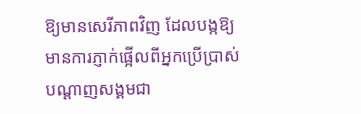ឱ្យមានសេរីភាពវិញ ដែលបង្កឱ្យមានការភ្ញាក់ផ្អើលពីអ្នកប្រើប្រាស់បណ្ដាញសង្គមជា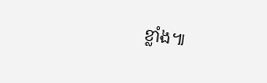ខ្លាំង៕